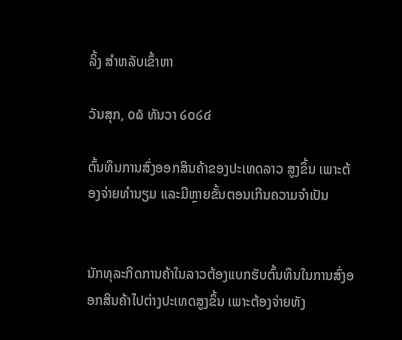ລິ້ງ ສຳຫລັບເຂົ້າຫາ

ວັນສຸກ, ໐໖ ທັນວາ ໒໐໒໔

ຕົ້ນທຶນການສົ່ງອອກສິນຄ້າຂອງປະເທດລາວ ສູງຂຶ້ນ ເພາະຕ້ອງຈ່າຍທຳນຽມ ແລະມີຫຼາຍຂັ້ນຕອນເກີນຄວາມຈຳເປັນ


ນັກທຸລະກິດການຄ້າໃນລາວຕ້ອງແບກຮັບຕົ້ນທຶນໃນການສົ່ງອອກສິນຄ້າໄປຕ່າງປະເທດສູງຂຶ້ນ ເພາະຕ້ອງຈ່າຍທັງ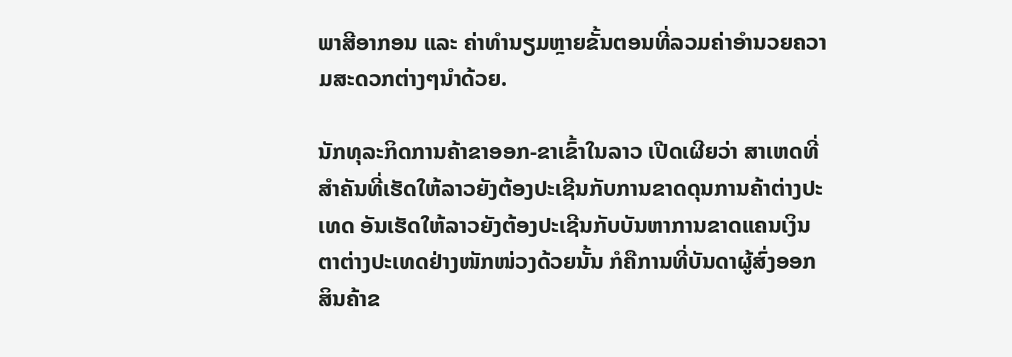ພາສີອາກອນ ແລະ ຄ່າທຳນຽມຫຼາຍຂັ້ນຕອນທີ່ລວມຄ່າອຳນວຍຄວາມສະດວກຕ່າງໆນໍາດ້ວຍ.

ນັກທຸລະກິດການຄ້າຂາອອກ-ຂາເຂົ້າໃນລາວ ເປີດເຜີຍວ່າ ສາເຫດທີ່ສຳຄັນທີ່ເຮັດໃຫ້ລາວຍັງຕ້ອງປະເຊີນກັບການຂາດດຸນການຄ້າຕ່າງປະເທດ ອັນເຮັດໃຫ້ລາວຍັງຕ້ອງປະເຊີນກັບບັນຫາການຂາດແຄນເງິນຕາຕ່າງປະເທດຢ່າງໜັກໜ່ວງດ້ວຍນັ້ນ ກໍຄືການທີ່ບັນດາຜູ້ສົ່ງອອກສິນຄ້າຂ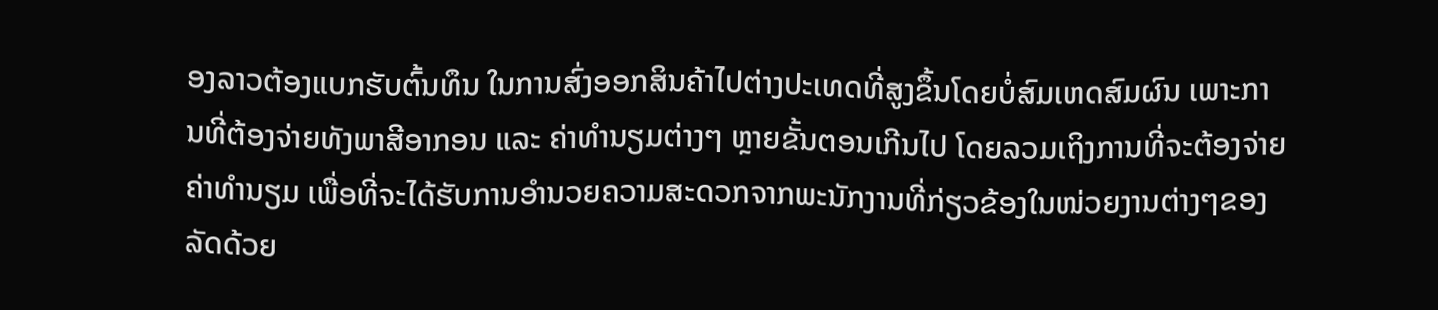ອງລາວຕ້ອງແບກຮັບຕົ້ນທຶນ ໃນການສົ່ງອອກສິນຄ້າໄປຕ່າງປະເທດທີ່ສູງຂຶ້ນໂດຍບໍ່ສົມເຫດສົມຜົນ ເພາະການທີ່ຕ້ອງຈ່າຍທັງພາສີອາກອນ ແລະ ຄ່າທຳນຽມຕ່າງໆ ຫຼາຍຂັ້ນຕອນເກີນໄປ ໂດຍລວມເຖິງການທີ່ຈະຕ້ອງຈ່າຍຄ່າທຳນຽມ ເພື່ອທີ່ຈະໄດ້ຮັບການອຳນວຍຄວາມສະດວກຈາກພະນັກງານທີ່ກ່ຽວຂ້ອງໃນໜ່ວຍງານຕ່າງໆຂອງລັດດ້ວຍ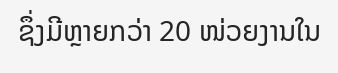ຊຶ່ງມີຫຼາຍກວ່າ 20 ໜ່ວຍງານໃນ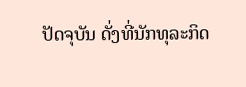ປັດຈຸບັນ ດັ່ງທີ່ນັກທຸລະກິດ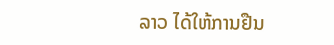ລາວ ໄດ້ໃຫ້ການຢືນ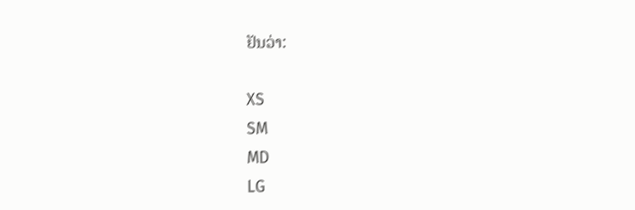ຢັນວ່າ:

XS
SM
MD
LG